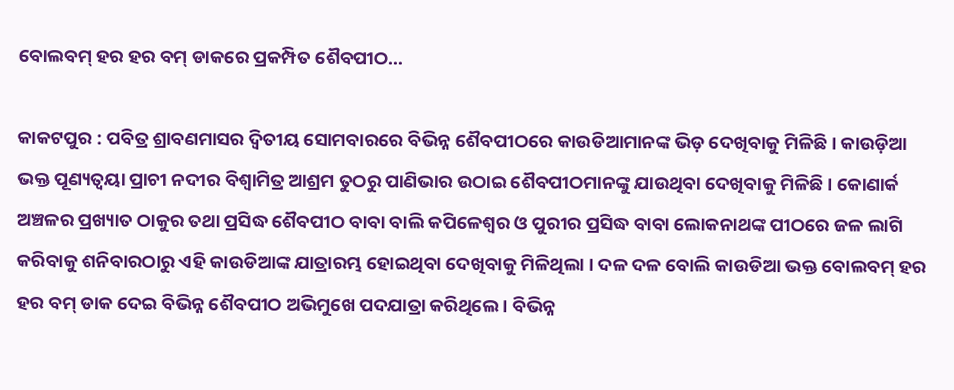ବୋଲବମ୍ ହର ହର ବମ୍ ଡାକରେ ପ୍ରକମ୍ପିତ ଶୈବପୀଠ…

କାକଟପୁର : ପବିତ୍ର ଶ୍ରାବଣମାସର ଦ୍ଵିତୀୟ ସୋମବାରରେ ବିଭିନ୍ନ ଶୈବପୀଠରେ କାଉଡିଆମାନଙ୍କ ଭିଡ଼ ଦେଖିବାକୁ ମିଳିଛି । କାଉଡ଼ିଆ ଭକ୍ତ ପୂଣ୍ୟତ୍ବୟା ପ୍ରାଚୀ ନଦୀର ବିଶ୍ଵାମିତ୍ର ଆଶ୍ରମ ତୁଠରୁ ପାଣିଭାର ଉଠାଇ ଶୈବପୀଠମାନଙ୍କୁ ଯାଉଥିବା ଦେଖିବାକୁ ମିଳିଛି । କୋଣାର୍କ ଅଞ୍ଚଳର ପ୍ରଖ୍ୟାତ ଠାକୁର ତଥା ପ୍ରସିଦ୍ଧ ଶୈବପୀଠ ବାବା ବାଲି କପିଳେଶ୍ଵର ଓ ପୁରୀର ପ୍ରସିଦ୍ଧ ବାବା ଲୋକନାଥଙ୍କ ପୀଠରେ ଜଳ ଲାଗି କରିବାକୁ ଶନିବାରଠାରୁ ଏହି କାଉଡିଆଙ୍କ ଯାତ୍ରାରମ୍ଭ ହୋଇଥିବା ଦେଖିବାକୁ ମିଳିଥିଲା । ଦଳ ଦଳ ବୋଲି କାଉଡିଆ ଭକ୍ତ ବୋଲବମ୍ ହର ହର ବମ୍ ଡାକ ଦେଇ ବିଭିନ୍ନ ଶୈବପୀଠ ଅଭିମୁଖେ ପଦଯାତ୍ରା କରିଥିଲେ । ବିଭିନ୍ନ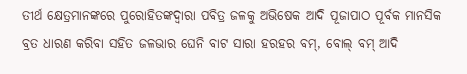ତୀର୍ଥ କ୍ଷେତ୍ରମାନଙ୍କରେ ପୁରୋହିତଙ୍କଦ୍ବାରା ପବିତ୍ର ଜଳକୁ ଅଭିଷେକ ଆଦି ପୂଜାପାଠ ପୂର୍ବକ ମାନସିକ ବ୍ରତ ଧାରଣ କରିବା ସହିତ ଜଳଭାର ଘେନି ବାଟ ସାରା ହରହର ବମ୍, ବୋଲ୍ ବମ୍ ଆଦି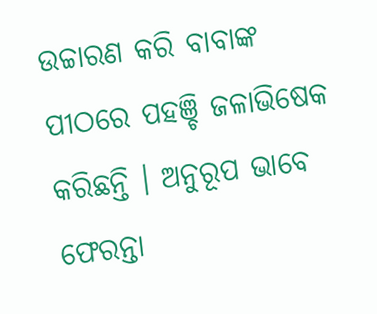ଉଚ୍ଚାରଣ କରି ବାବାଙ୍କ ପୀଠରେ ପହଞ୍ଚି ଜଳାଭିଷେକ କରିଛନ୍ତି । ଅନୁରୂପ ଭାବେ ଫେରନ୍ତା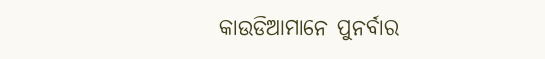କାଉଡିଆମାନେ ପୁନର୍ବାର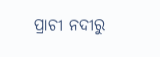ପ୍ରାଚୀ ନଦୀରୁ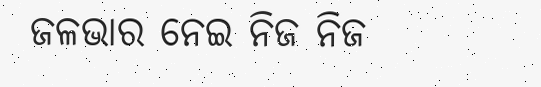ଜଳଭାର ନେଇ ନିଜ ନିଜ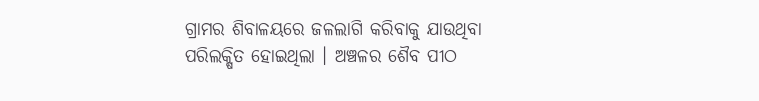ଗ୍ରାମର ଶିବାଳୟରେ ଜଳଲାଗି କରିବାକୁ ଯାଉଥିବା ପରିଲକ୍ଷିତ ହୋଇଥିଲା । ଅଞ୍ଚଳର ଶୈବ ପୀଠ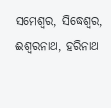ସମେଶ୍ୱର, ସିଦ୍ଧେଶ୍ୱର, ଈଶ୍ୱରନାଥ, ହରିନାଥ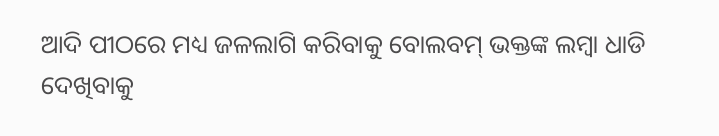ଆଦି ପୀଠରେ ମଧ୍ୟ ଜଳଲାଗି କରିବାକୁ ବୋଲବମ୍ ଭକ୍ତଙ୍କ ଲମ୍ବା ଧାଡି ଦେଖିବାକୁ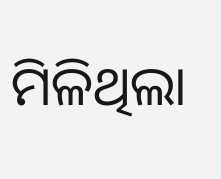ମିଳିଥିଲା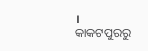।
କାକଟପୁରରୁ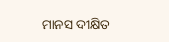ମାନସ ଦୀକ୍ଷିତ